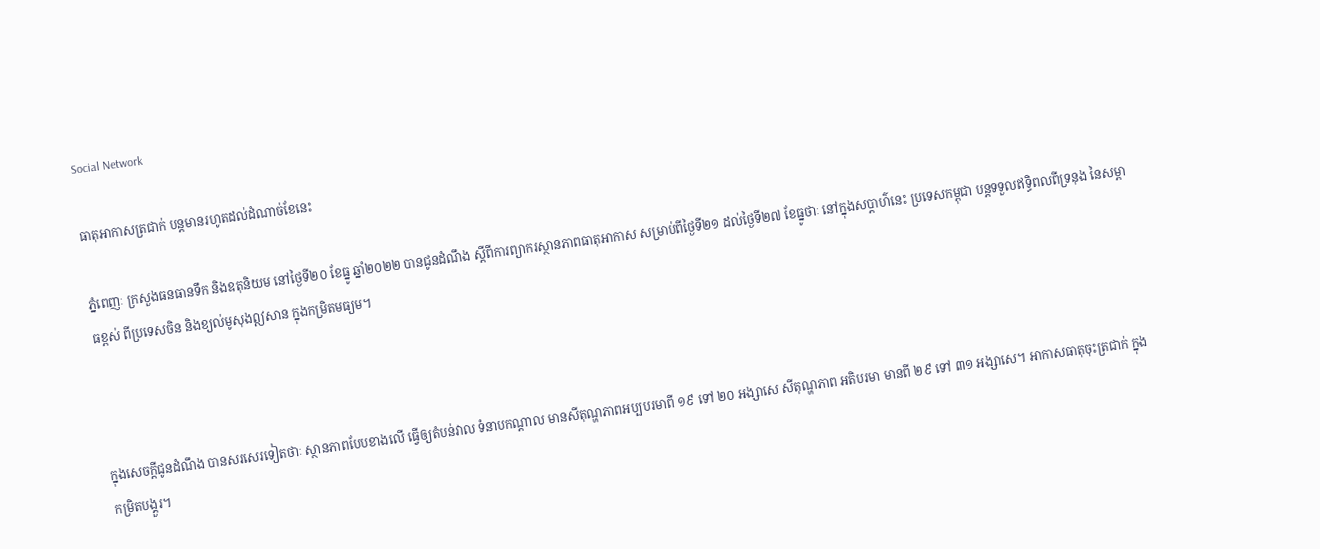Social Network

ធាតុអាកាសត្រជាក់ បន្តមានរហូតដល់ដំណាច់ខែនេះ

ភ្នំពេញៈ ក្រសួងធនធានទឹក និងឧតុនិយម នៅថ្ងៃទី២០ ខែធ្នូ ឆ្នាំ២០២២ បានជូនដំណឹង ស្តីពីការព្យាករស្ថានភាពធាតុអាកាស សម្រាប់ពីថ្ងៃទី២១ ដល់ថ្ងៃទី២៧ ខែធ្នូថាៈ នៅក្នុងសប្តាហ៌នេះ ប្រទេសកម្ពុជា បន្តទទួលឥទ្ធិពលពីទ្រនុង នៃសម្ពាធខ្ពស់ ពីប្រទេសចិន និងខ្យល់មូសុងឦសាន ក្នុងកម្រិតមធ្យម។



ក្នុងសេចក្តីជូនដំណឹង បានសរសេរទៀតថាៈ ស្ថានភាពបែបខាងលើ ធ្វើឲ្យតំបន់វាល ទំនាបកណ្តាល មានសីតុណ្ហភាពអប្បបរមាពី ១៩ ទៅ ២០ អង្សាសេ សីតុណ្ហភាព អតិបរមា មានពី ២៩ ទៅ ៣១ អង្សាសេ។ អាកាសធាតុចុះត្រជាក់ ក្នុងកម្រិតបង្គួរ។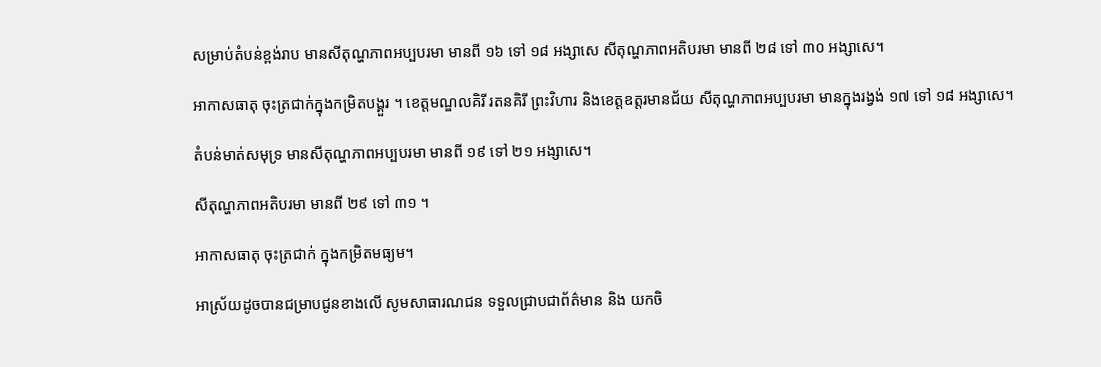សម្រាប់តំបន់ខ្ពង់រាប មានសីតុណ្ហភាពអប្បបរមា មានពី ១៦ ទៅ ១៨ អង្សាសេ សីតុណ្ហភាពអតិបរមា មានពី ២៨ ទៅ ៣០ អង្សាសេ។

អាកាសធាតុ ចុះត្រជាក់ក្នុងកម្រិតបង្គួរ ។ ខេត្តមណ្ឌលគិរី រតនគិរី ព្រះវិហារ និងខេត្តឧត្តរមានជ័យ សីតុណ្ហភាពអប្បបរមា មានក្នុងរង្វង់ ១៧ ទៅ ១៨ អង្សាសេ។

តំបន់មាត់សមុទ្រ មានសីតុណ្ហភាពអប្បបរមា មានពី ១៩ ទៅ ២១ អង្សាសេ។

សីតុណ្ហភាពអតិបរមា មានពី ២៩ ទៅ ៣១ ។

អាកាសធាតុ ចុះត្រជាក់ ក្នុងកម្រិតមធ្យម។

អាស្រ័យដូចបានជម្រាបជូនខាងលើ សូមសាធារណជន ទទួលជ្រាបជាព័ត៌មាន និង យកចិ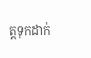ត្តទុកដាក់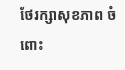ថែរក្សាសុខភាព ចំពោះ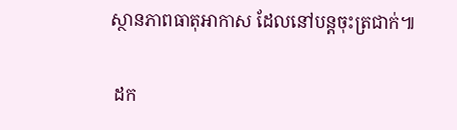ស្ថានភាពធាតុអាកាស ដែលនៅបន្តចុះត្រជាក់៕

 ដក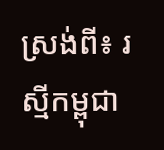ស្រង់ពី៖ រស្មីកម្ពុជា